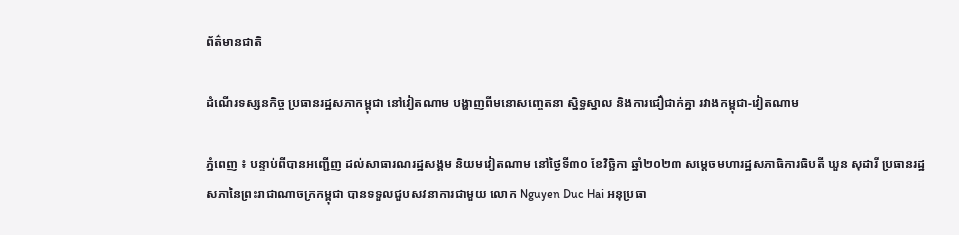ព័ត៌មានជាតិ

ដំណើរទស្សនកិច្ច ប្រធានរដ្ឋសភាកម្ពុជា នៅវៀតណាម បង្ហាញពីមនោសញ្ចេតនា ស្និទ្ធស្នាល និងការជឿជាក់គ្នា រវាងកម្ពុជា-វៀតណាម

ភ្នំពេញ ៖ បន្ទាប់ពីបានអញ្ជើញ ដល់សាធារណរដ្ឋសង្គម និយមវៀតណាម នៅថ្ងៃទី៣០ ខែវិច្ឆិកា ឆ្នាំ២០២៣ សម្ដេចមហារដ្ឋសភាធិការធិបតី ឃួន សុដារី ប្រធានរដ្ឋសភានៃព្រះរាជាណាចក្រកម្ពុជា បានទទួលជួបសវនាការជាមួយ លោក Nguyen Duc Hai អនុប្រធា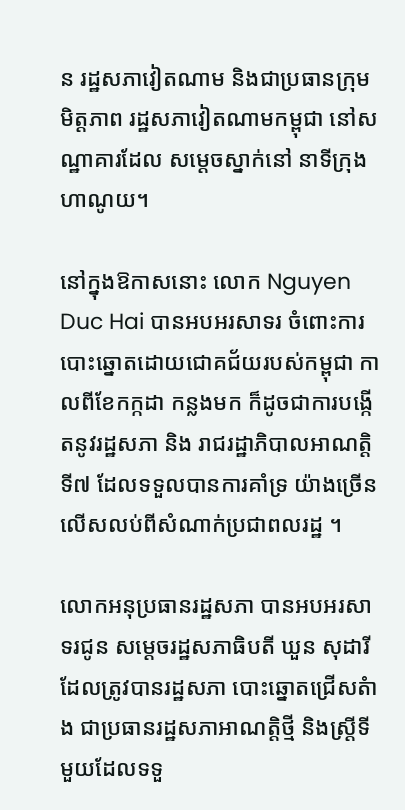ន រដ្ឋសភាវៀតណាម និងជាប្រធានក្រុមមិត្តភាព រដ្ឋសភាវៀតណាមកម្ពុជា នៅសណ្ឋាគារដែល សម្តេចស្នាក់នៅ នាទីក្រុងហាណូយ។

នៅក្នុងឱកាសនោះ លោក Nguyen Duc Hai បានអបអរសាទរ ចំពោះការបោះឆ្នោតដោយជោគជ័យរបស់កម្ពុជា កាលពីខែកក្កដា កន្លងមក ក៏ដូចជាការបង្កើតនូវរដ្ឋសភា និង រាជរដ្ឋាភិបាលអាណត្តិទី៧ ដែលទទួលបានការគាំទ្រ យ៉ាងច្រើន លើសលប់ពីសំណាក់ប្រជាពលរដ្ឋ ។

លោកអនុប្រធានរដ្ឋសភា បានអបអរសាទរជូន សម្តេចរដ្ឋសភាធិបតី ឃួន សុដារី ដែលត្រូវបានរដ្ឋសភា បោះឆ្នោតជ្រើសតំាង ជាប្រធានរដ្ឋសភាអាណត្តិថ្មី និងស្រ្តីទីមួយដែលទទួ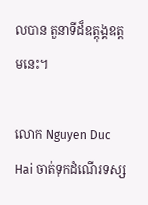លបាន តួនាទីដ៏ឧត្តុង្គឧត្តមនេះ។

លោក Nguyen Duc Hai ចាត់ទុកដំណើរទស្ស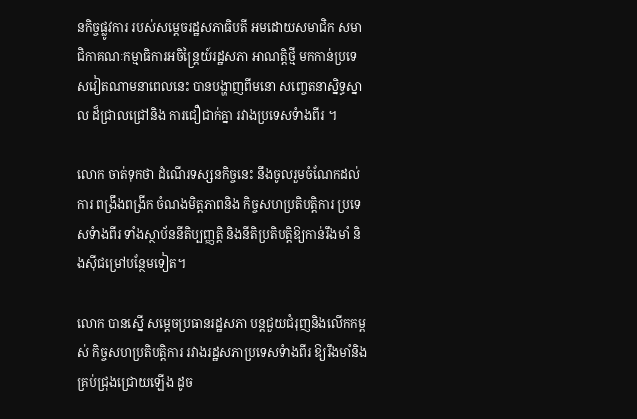នកិច្ចផ្លូវការ របស់សម្តេចរដ្ឋសភាធិបតី អមដោយសមាជិក សមាជិកាគណៈកម្មាធិការអចិន្រ្តៃយ៍រដ្ឋសភា អាណត្តិថ្មី មកកាន់ប្រទេសវៀតណាមនាពេលនេះ បានបង្ហាញពីមនោ សញ្ចេតនាស្និទ្ធស្នាល ដ៏ជ្រាលជ្រៅនិង ការជឿជាក់គ្នា រវាងប្រទេសទំាងពីរ ។

លោក ចាត់ទុកថា ដំណើរទស្សនកិច្ចនេះ នឹងចូលរួមចំណែកដល់ការ ពង្រឹងពង្រីក ចំណងមិត្តភាពនិង កិច្ចសហប្រតិបត្តិការ ប្រទេសទំាងពីរ ទាំងស្ថាប័ននីតិប្បញ្ញត្តិ និងនីតិប្រតិបត្តិឱ្យកាន់រឹងមាំ និងស៊ីជម្រៅបន្ថែមទៀត។

លោក បានស្នើ សម្តេចប្រធានរដ្ឋសភា បន្តជួយជំរុញនិងលើកកម្ពស់ កិច្ចសហប្រតិបត្តិការ រវាងរដ្ឋសភាប្រទេសទំាងពីរ ឱ្យរឹងមាំនិង គ្រប់ជ្រុងជ្រោយឡើង ដូច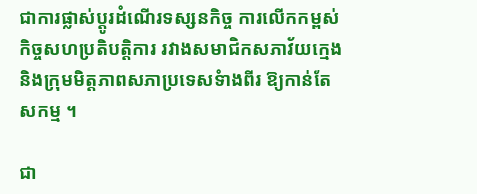ជាការផ្លាស់ប្តូរដំណើរទស្សនកិច្ច ការលើកកម្ពស់កិច្ចសហប្រតិបត្តិការ រវាងសមាជិកសភាវ័យក្មេង និងក្រុមមិត្តភាពសភាប្រទេសទំាងពីរ ឱ្យកាន់តែសកម្ម ។

ជា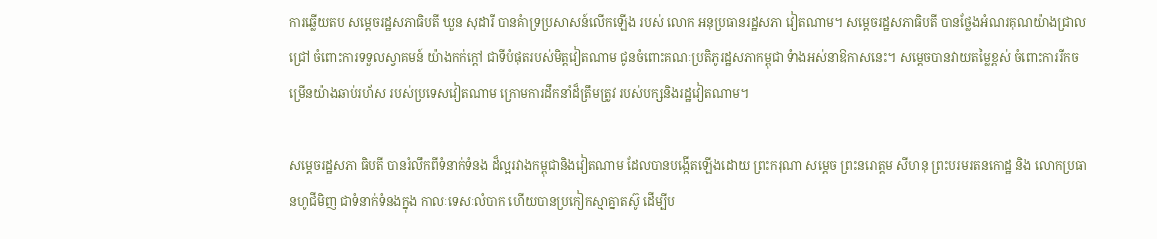ការឆ្លើយតប សម្តេចរដ្ឋសភាធិបតី ឃួន សុដារី បានគំាទ្រប្រសាសន៍លើកឡើង របស់ លោក អនុប្រធានរដ្ឋសភា វៀតណាម។ សម្តេចរដ្ឋសភាធិបតី បានថ្លែងអំណរគុណយ៉ាងជ្រាលជ្រៅ ចំពោះការទទួលស្វាគមន៍ យ៉ាងកក់ក្តៅ ជាទីបំផុតរបស់មិត្តវៀតណាម ជូនចំពោះគណៈប្រតិភូរដ្ឋសភាកម្ពុជា ទំាងអស់នាឱកាសនេះ។ សម្តេចបានវាយតម្លៃខ្ពស់ ចំពោះការរីកចម្រើនយ៉ាងឆាប់រហ័ស របស់ប្រទេសវៀតណាម ក្រោមការដឹកនាំដ៏ត្រឹមត្រូវ របស់បក្សនិងរដ្ឋវៀតណាម។

សម្តេចរដ្ឋសភា ធិបតី បានរំលឹកពីទំនាក់ទំនង ដ៏ល្អរវាងកម្ពុជានិងវៀតណាម ដែលបានបង្កើតឡើងដោយ ព្រះករុណា សម្តេច ព្រះនរោត្តម សីហនុ ព្រះបរមរតនកោដ្ឋ និង លោកប្រធានហូជីមិញ ជាទំនាក់ទំនងក្នុង កាលៈទេសៈលំបាក ហើយបានប្រកៀកស្មាគ្នាតស៊ូ ដើម្បីប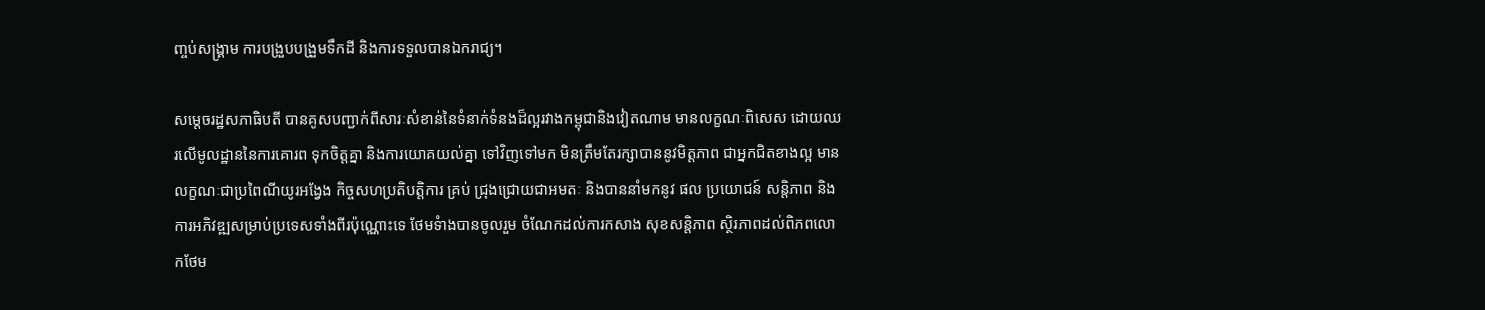ញ្ចប់សង្រ្គាម ការបង្រួបបង្រួមទឹកដី និងការទទួលបានឯករាជ្យ។

សម្តេចរដ្ឋសភាធិបតី បានគូសបញ្ជាក់ពីសារៈសំខាន់នៃទំនាក់ទំនងដ៏ល្អរវាងកម្ពុជានិងវៀតណាម មានលក្ខណៈពិសេស ដោយឈរលើមូលដ្ឋាននៃការគោរព ទុកចិត្តគ្នា និងការយោគយល់គ្នា ទៅវិញទៅមក មិនត្រឹមតែរក្សាបាននូវមិត្តភាព ជាអ្នកជិតខាងល្អ មានលក្ខណៈជាប្រពៃណីយូរអង្វែង កិច្ចសហប្រតិបត្តិការ គ្រប់ ជ្រុងជ្រោយជាអមតៈ និងបាននាំមកនូវ ផល ប្រយោជន៍ សន្តិភាព និង ការអភិវឌ្ឍសម្រាប់ប្រទេសទាំងពីរប៉ុណ្ណោះទេ ថែមទំាងបានចូលរួម ចំណែកដល់ការកសាង សុខសន្តិភាព ស្ថិរភាពដល់ពិភពលោកថែម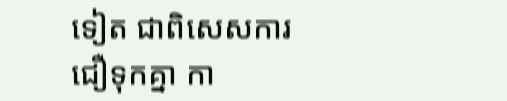ទៀត ជាពិសេសការជឿទុកគ្នា កា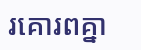រគោរពគ្នា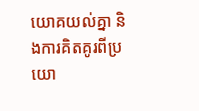យោគយល់គ្នា និងការគិតគូរពីប្រយោ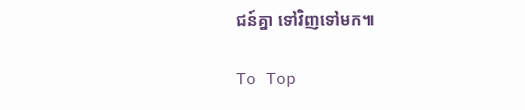ជន៍គ្នា ទៅវិញទៅមក៕

To Top